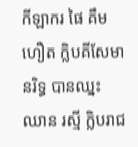កីឡាករ ផៃ គឹមហឿត ក្លិបគីសែមានរិទ្ធ បានឈ្នះ ឈាន រស្មី ក្លិបរាជ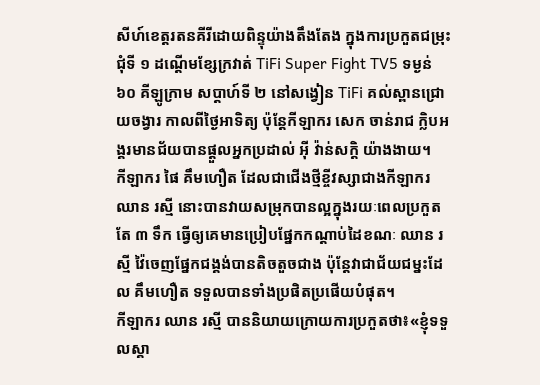សីហ៍ខេត្តរតនគីរីដោយពិន្ទុយ៉ាងតឹងតែង ក្នុងការប្រកួតជម្រុះជុំទី ១ ដណ្តើមខ្សែក្រវាត់ TiFi Super Fight TV5 ទម្ងន់ ៦០ គីឡូក្រាម សប្ដាហ៍ទី ២ នៅសង្វៀន TiFi គល់ស្ពានជ្រោយចង្វារ កាលពីថ្ងៃអាទិត្យ ប៉ុន្តែកីឡាករ សេក ចាន់រាជ ក្លិបអង្គរមានជ័យបានផ្តួលអ្នកប្រដាល់ អ៊ី វ៉ាន់សក្តិ យ៉ាងងាយ។
កីឡាករ ផៃ គឹមហឿត ដែលជាជើងថ្មីខ្ចីវស្សាជាងកីឡាករ ឈាន រស្មី នោះបានវាយសម្រុកបានល្អក្នុងរយៈពេលប្រកួតតែ ៣ ទឹក ធ្វើឲ្យគេមានប្រៀបផ្នែកកណ្តាប់ដៃខណៈ ឈាន រស្មី វ៉ៃចេញផ្នែកជង្គង់បានតិចតួចជាង ប៉ុន្តែវាជាជ័យជម្នះដែល គឹមហឿត ទទួលបានទាំងប្រផិតប្រផើយបំផុត។
កីឡាករ ឈាន រស្មី បាននិយាយក្រោយការប្រកួតថា៖«ខ្ញុំទទួលស្គា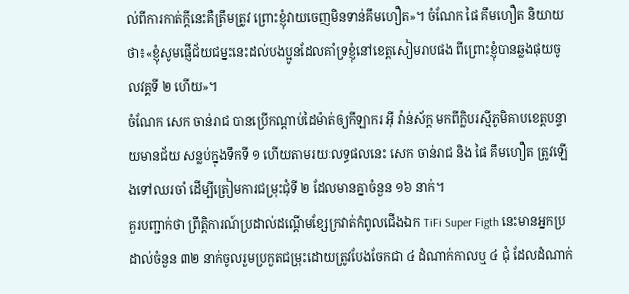ល់ពីការកាត់ក្តីនេះគឺត្រឹមត្រូវ ព្រោះខ្ញុំវាយចេញមិនទាន់គឹមហឿត»។ ចំណែក ផៃ គឹមហឿត និយាយថា៖«ខ្ញុំសូមផ្ញើជ័យជម្នះនេះដល់បងប្អូនដែលគាំទ្រខ្ញុំនៅខេត្តសៀមរាបផង ពីព្រោះខ្ញុំបានឆ្លងផុយចូលវគ្គទី ២ ហើយ»។
ចំណែក សេក ចាន់រាជ បានប្រើកណ្តាប់ដៃម៉ាត់ឲ្យកីឡាករ អ៊ី វ៉ាន់ស័ក្ដ មកពីក្លិបរស្មីភូមិគាបខេត្តបន្ទាយមានជ័យ សន្លប់ក្នុងទឹកទី ១ ហើយតាមរយៈលទ្ធផលនេះ សេក ចាន់រាជ និង ផៃ គឹមហឿត ត្រូវឡើងទៅឈរចាំ ដើម្បីត្រៀមការជម្រុះជុំទី ២ ដែលមានគ្នាចំនួន ១៦ នាក់។
គួរបញ្ជាក់ថា ព្រឹត្តិការណ៍ប្រដាល់ដណ្តើមខ្សែក្រវាត់កំពូលជើងឯក TiFi Super Figth នេះមានអ្នកប្រដាល់ចំនួន ៣២ នាក់ចូលរួមប្រកួតជម្រុះដោយត្រូវបែងចែកជា ៤ ដំណាក់កាលឬ ៤ ជុំ ដែលដំណាក់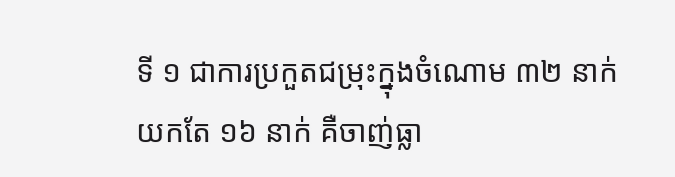ទី ១ ជាការប្រកួតជម្រុះក្នុងចំណោម ៣២ នាក់យកតែ ១៦ នាក់ គឺចាញ់ធ្លា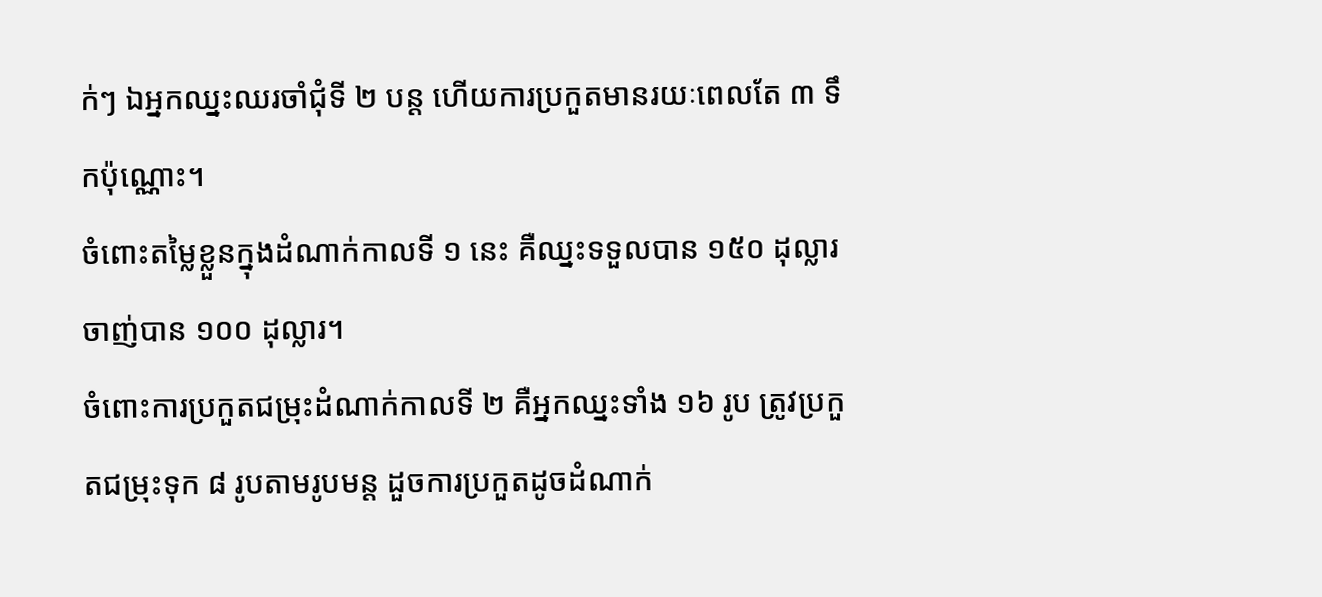ក់ៗ ឯអ្នកឈ្នះឈរចាំជុំទី ២ បន្ដ ហើយការប្រកួតមានរយៈពេលតែ ៣ ទឹកប៉ុណ្ណោះ។
ចំពោះតម្លៃខ្លួនក្នុងដំណាក់កាលទី ១ នេះ គឺឈ្នះទទួលបាន ១៥០ ដុល្លារ ចាញ់បាន ១០០ ដុល្លារ។
ចំពោះការប្រកួតជម្រុះដំណាក់កាលទី ២ គឺអ្នកឈ្នះទាំង ១៦ រូប ត្រូវប្រកួតជម្រុះទុក ៨ រូបតាមរូបមន្ដ ដួចការប្រកួតដូចដំណាក់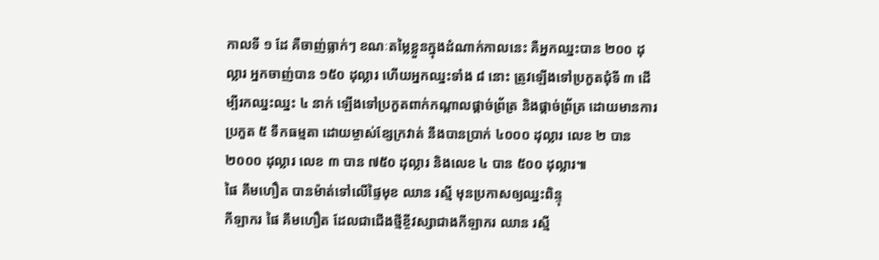កាលទី ១ ដែ គឺចាញ់ធ្លាក់ៗ ខណៈតម្លៃខ្លួនក្នុងដំណាក់កាលនេះ គឺអ្នកឈ្នះបាន ២០០ ដុល្លារ អ្នកចាញ់បាន ១៥០ ដុល្លារ ហើយអ្នកឈ្នះទាំង ៨ នោះ ត្រូវឡើងទៅប្រកួតជុំទី ៣ ដើម្បីរកឈ្នះឈ្នះ ៤ នាក់ ឡើងទៅប្រកួតពាក់កណ្តាលផ្តាច់ព្រ័ត្រ និងផ្តាច់ព្រ័ត្រ ដោយមានការប្រកួត ៥ ទឹកធម្មតា ដោយម្ចាស់ខ្សែក្រវាត់ នឹងបានប្រាក់ ៤០០០ ដុល្លារ លេខ ២ បាន ២០០០ ដុល្លារ លេខ ៣ បាន ៧៥០ ដុល្លារ និងលេខ ៤ បាន ៥០០ ដុល្លារ៕
ផៃ គឹមហឿត បានម៉ាត់ទៅលើផ្ទៃមុខ ឈាន រស្មី មុនប្រកាសឲ្យឈ្នះពិន្ទុ
កីឡាករ ផៃ គឹមហឿត ដែលជាជើងថ្មីខ្ចីវស្សាជាងកីឡាករ ឈាន រស្មី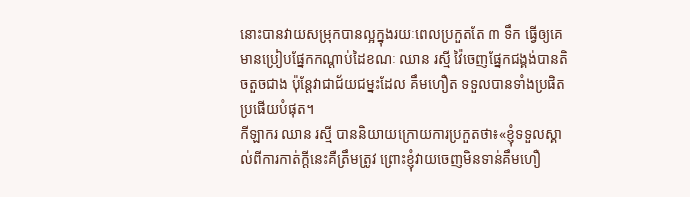នោះបានវាយសម្រុកបានល្អក្នុងរយៈពេលប្រកួតតែ ៣ ទឹក ធ្វើឲ្យគេមានប្រៀបផ្នែកកណ្តាប់ដៃខណៈ ឈាន រស្មី វ៉ៃចេញផ្នែកជង្គង់បានតិចតួចជាង ប៉ុន្តែវាជាជ័យជម្នះដែល គឹមហឿត ទទួលបានទាំងប្រផិតប្រផើយបំផុត។
កីឡាករ ឈាន រស្មី បាននិយាយក្រោយការប្រកួតថា៖«ខ្ញុំទទួលស្គាល់ពីការកាត់ក្តីនេះគឺត្រឹមត្រូវ ព្រោះខ្ញុំវាយចេញមិនទាន់គឹមហឿ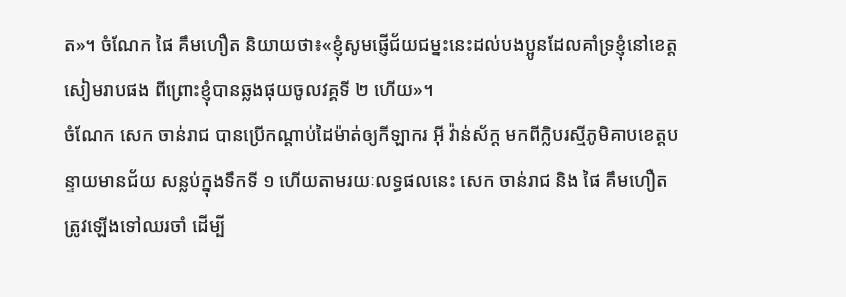ត»។ ចំណែក ផៃ គឹមហឿត និយាយថា៖«ខ្ញុំសូមផ្ញើជ័យជម្នះនេះដល់បងប្អូនដែលគាំទ្រខ្ញុំនៅខេត្តសៀមរាបផង ពីព្រោះខ្ញុំបានឆ្លងផុយចូលវគ្គទី ២ ហើយ»។
ចំណែក សេក ចាន់រាជ បានប្រើកណ្តាប់ដៃម៉ាត់ឲ្យកីឡាករ អ៊ី វ៉ាន់ស័ក្ដ មកពីក្លិបរស្មីភូមិគាបខេត្តបន្ទាយមានជ័យ សន្លប់ក្នុងទឹកទី ១ ហើយតាមរយៈលទ្ធផលនេះ សេក ចាន់រាជ និង ផៃ គឹមហឿត ត្រូវឡើងទៅឈរចាំ ដើម្បី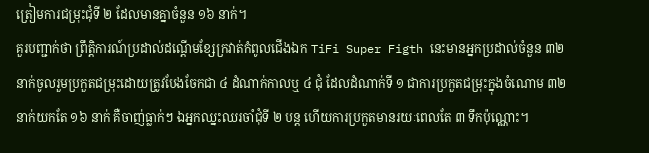ត្រៀមការជម្រុះជុំទី ២ ដែលមានគ្នាចំនួន ១៦ នាក់។
គួរបញ្ជាក់ថា ព្រឹត្តិការណ៍ប្រដាល់ដណ្តើមខ្សែក្រវាត់កំពូលជើងឯក TiFi Super Figth នេះមានអ្នកប្រដាល់ចំនួន ៣២ នាក់ចូលរួមប្រកួតជម្រុះដោយត្រូវបែងចែកជា ៤ ដំណាក់កាលឬ ៤ ជុំ ដែលដំណាក់ទី ១ ជាការប្រកួតជម្រុះក្នុងចំណោម ៣២ នាក់យកតែ ១៦ នាក់ គឺចាញ់ធ្លាក់ៗ ឯអ្នកឈ្នះឈរចាំជុំទី ២ បន្ដ ហើយការប្រកួតមានរយៈពេលតែ ៣ ទឹកប៉ុណ្ណោះ។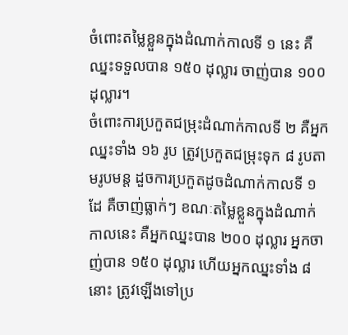ចំពោះតម្លៃខ្លួនក្នុងដំណាក់កាលទី ១ នេះ គឺឈ្នះទទួលបាន ១៥០ ដុល្លារ ចាញ់បាន ១០០ ដុល្លារ។
ចំពោះការប្រកួតជម្រុះដំណាក់កាលទី ២ គឺអ្នកឈ្នះទាំង ១៦ រូប ត្រូវប្រកួតជម្រុះទុក ៨ រូបតាមរូបមន្ដ ដួចការប្រកួតដូចដំណាក់កាលទី ១ ដែ គឺចាញ់ធ្លាក់ៗ ខណៈតម្លៃខ្លួនក្នុងដំណាក់កាលនេះ គឺអ្នកឈ្នះបាន ២០០ ដុល្លារ អ្នកចាញ់បាន ១៥០ ដុល្លារ ហើយអ្នកឈ្នះទាំង ៨ នោះ ត្រូវឡើងទៅប្រ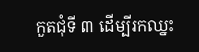កួតជុំទី ៣ ដើម្បីរកឈ្នះ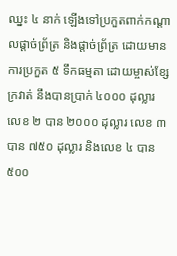ឈ្នះ ៤ នាក់ ឡើងទៅប្រកួតពាក់កណ្តាលផ្តាច់ព្រ័ត្រ និងផ្តាច់ព្រ័ត្រ ដោយមានការប្រកួត ៥ ទឹកធម្មតា ដោយម្ចាស់ខ្សែក្រវាត់ នឹងបានប្រាក់ ៤០០០ ដុល្លារ លេខ ២ បាន ២០០០ ដុល្លារ លេខ ៣ បាន ៧៥០ ដុល្លារ និងលេខ ៤ បាន ៥០០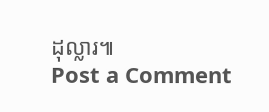ដុល្លារ៕
Post a Comment